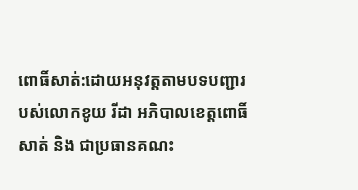ពោធិ៍សាត់:ដោយអនុវត្តតាមបទបញ្ជារបស់លោកខូយ រីដា អភិបាលខេត្តពោធិ៍សាត់ និង ជាប្រធានគណះ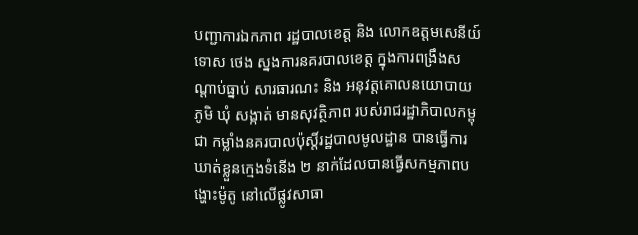បញ្ជាការឯកភាព រដ្ឋបាលខេត្ត និង លោកឧត្តមសេនីយ៍ទោស ថេង ស្នងការនគរបាលខេត្ត ក្នុងការពង្រឹងសណ្តាប់ធ្នាប់ សារធារណះ និង អនុវត្តគោលនយោបាយ ភូមិ ឃុំ សង្កាត់ មានសុវត្ថិភាព របស់រាជរដ្ឋាភិបាលកម្ពុជា កម្លាំងនគរបាលប៉ុស្តិ៍រដ្ឋបាលមូលដ្ឋាន បានធ្វើការឃាត់ខ្លួនក្មេងទំនើង ២ នាក់ដែលបានធ្វើសកម្មភាពបង្ហោះម៉ូតូ នៅលើផ្លូវសាធា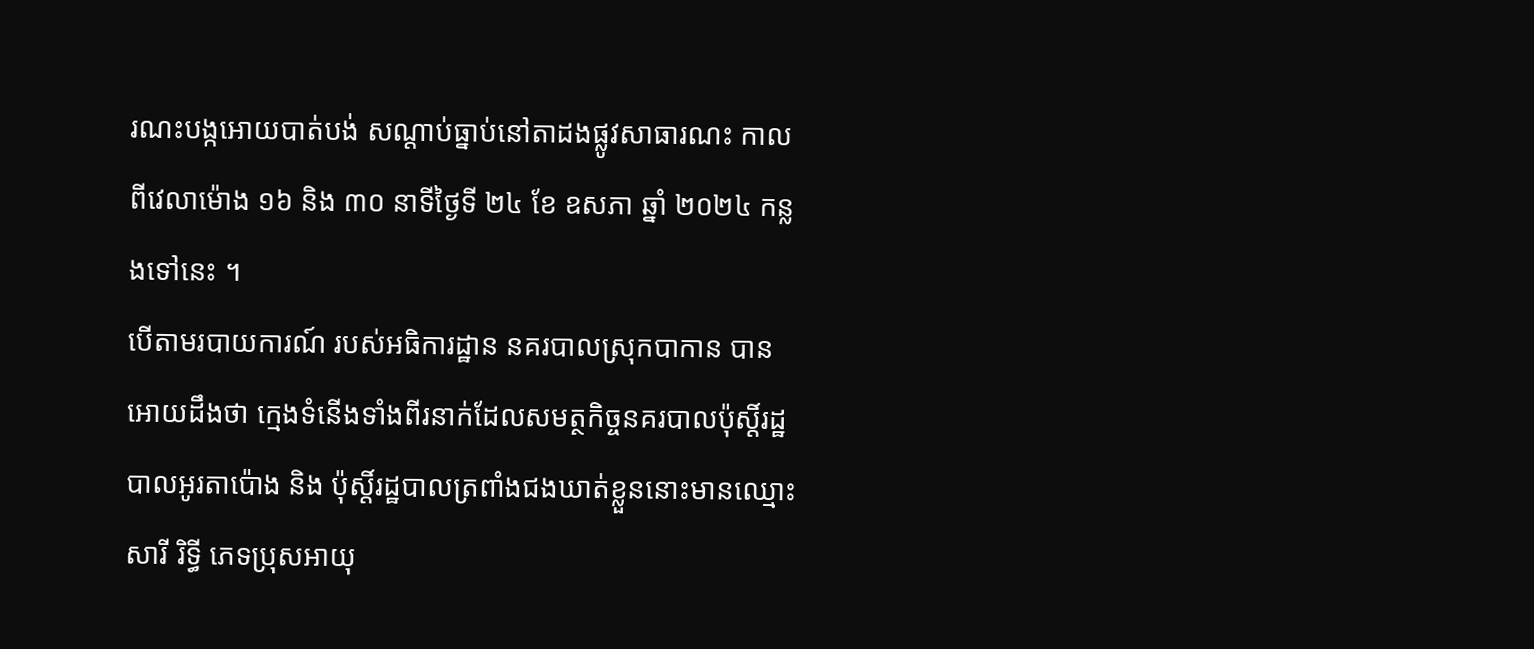រណះបង្កអោយបាត់បង់ សណ្តាប់ធ្នាប់នៅតាដងផ្លូវសាធារណះ កាលពីវេលាម៉ោង ១៦ និង ៣០ នាទីថ្ងៃទី ២៤ ខែ ឧសភា ឆ្នាំ ២០២៤ កន្លងទៅនេះ ។
បើតាមរបាយការណ៍ របស់អធិការដ្ឋាន នគរបាលស្រុកបាកាន បានអោយដឹងថា ក្មេងទំនើងទាំងពីរនាក់ដែលសមត្ថកិច្ចនគរបាលប៉ុស្តិ៍រដ្ឋបាលអូរតាប៉ោង និង ប៉ុស្តិ៍រដ្ឋបាលត្រពាំងជងឃាត់ខ្លួននោះមានឈ្មោះសារី រិទ្ធី ភេទប្រុសអាយុ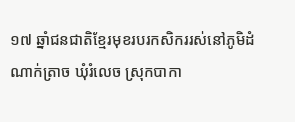១៧ ឆ្នាំជនជាតិខ្មែរមុខរបរកសិកររស់នៅភូមិដំណាក់ត្រាច ឃុំរំលេច ស្រុកបាកា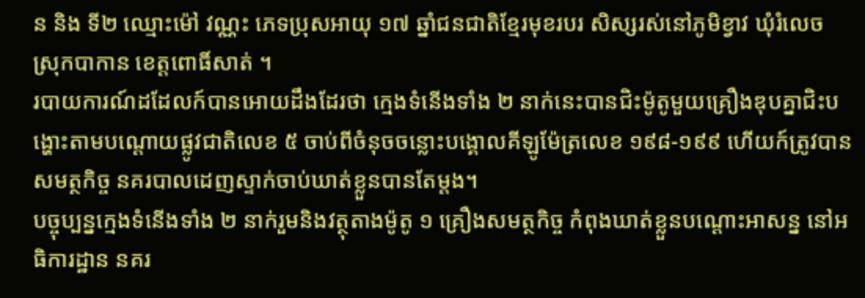ន និង ទី២ ឈ្មោះម៉ៅ វណ្ណះ ភេទប្រុសអាយុ ១៧ ឆ្នាំជនជាតិខ្មែរមុខរបរ សិស្សរស់នៅភូមិខ្វាវ ឃុំរំលេច ស្រុកបាកាន ខេត្តពោធិ៍សាត់ ។
របាយការណ៍ដដែលក៍បានអោយដឹងដែរថា ក្មេងទំនើងទាំង ២ នាក់នេះបានជិះម៉ូតូមួយគ្រឿងឌុបគ្នាជិះបង្ហោះតាមបណ្តោយផ្លូវជាតិលេខ ៥ ចាប់ពីចំនុចចន្លោះបង្គោលគីឡូម៉ែត្រលេខ ១៩៨-១៩៩ ហើយក៍ត្រូវបានសមត្ថកិច្ច នគរបាលដេញស្ទាក់ចាប់ឃាត់ខ្លួនបានតែម្តង។
បច្ចុប្បន្នក្មេងទំនើងទាំង ២ នាក់រួមនិងវត្ថុតាងម៉ូតូ ១ គ្រឿងសមត្ថកិច្ច កំពុងឃាត់ខ្លួនបណ្តោះអាសន្ន នៅអធិការដ្ឋាន នគរ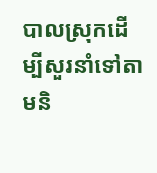បាលស្រុកដើម្បីសួរនាំទៅតាមនិ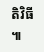តិវិធី ៕